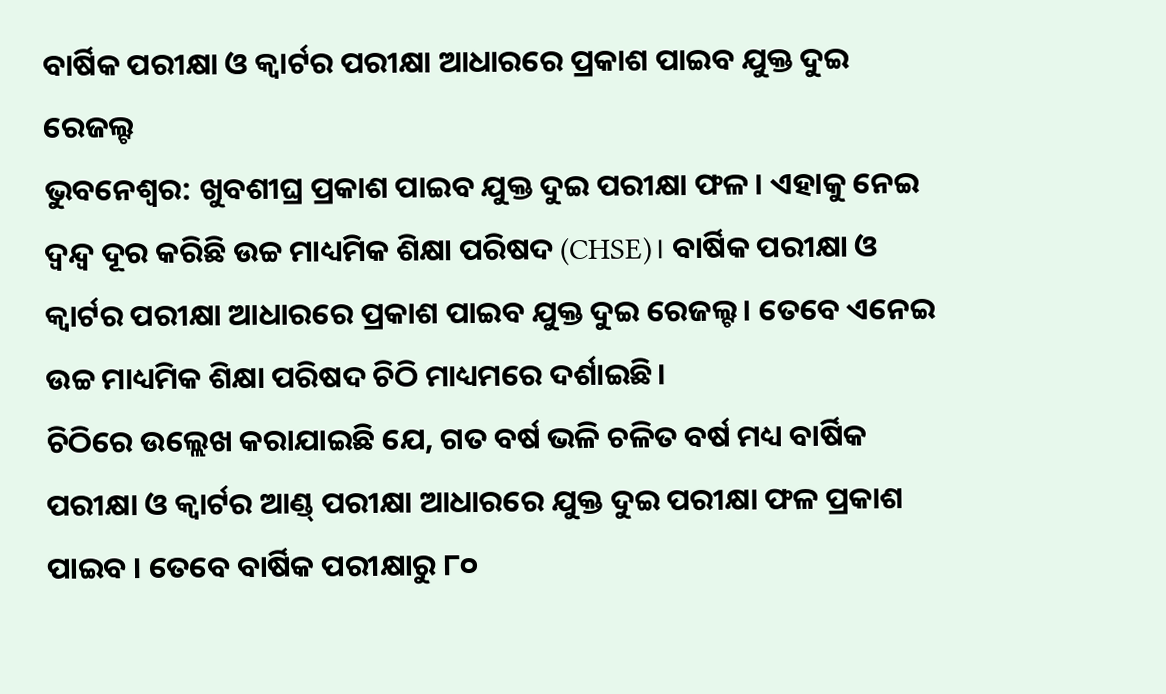ବାର୍ଷିକ ପରୀକ୍ଷା ଓ କ୍ୱାର୍ଟର ପରୀକ୍ଷା ଆଧାରରେ ପ୍ରକାଶ ପାଇବ ଯୁକ୍ତ ଦୁଇ ରେଜଲ୍ଟ
ଭୁବନେଶ୍ବର: ଖୁବଶୀଘ୍ର ପ୍ରକାଶ ପାଇବ ଯୁକ୍ତ ଦୁଇ ପରୀକ୍ଷା ଫଳ। ଏହାକୁ ନେଇ ଦ୍ୱନ୍ଦ୍ୱ ଦୂର କରିଛି ଉଚ୍ଚ ମାଧ୍ୟମିକ ଶିକ୍ଷା ପରିଷଦ (CHSE)। ବାର୍ଷିକ ପରୀକ୍ଷା ଓ କ୍ୱାର୍ଟର ପରୀକ୍ଷା ଆଧାରରେ ପ୍ରକାଶ ପାଇବ ଯୁକ୍ତ ଦୁଇ ରେଜଲ୍ଟ। ତେବେ ଏନେଇ ଉଚ୍ଚ ମାଧ୍ୟମିକ ଶିକ୍ଷା ପରିଷଦ ଚିଠି ମାଧ୍ୟମରେ ଦର୍ଶାଇଛି।
ଚିଠିରେ ଉଲ୍ଲେଖ କରାଯାଇଛି ଯେ, ଗତ ବର୍ଷ ଭଳି ଚଳିତ ବର୍ଷ ମଧ୍ୟ ବାର୍ଷିକ ପରୀକ୍ଷା ଓ କ୍ୱାର୍ଟର ଆଣ୍ଡ୍ ପରୀକ୍ଷା ଆଧାରରେ ଯୁକ୍ତ ଦୁଇ ପରୀକ୍ଷା ଫଳ ପ୍ରକାଶ ପାଇବ । ତେବେ ବାର୍ଷିକ ପରୀକ୍ଷାରୁ ୮୦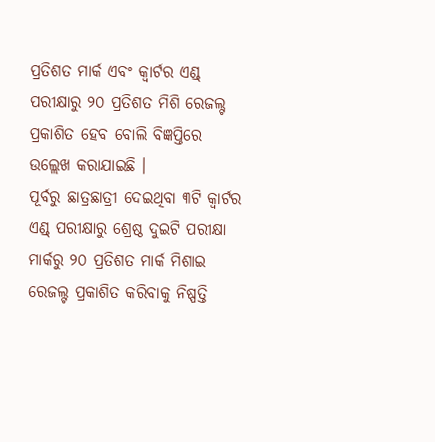ପ୍ରତିଶତ ମାର୍କ ଏବଂ କ୍ୱାର୍ଟର ଏଣ୍ଡ୍ ପରୀକ୍ଷାରୁ ୨୦ ପ୍ରତିଶତ ମିଶି ରେଜଲ୍ଟ ପ୍ରକାଶିତ ହେବ ବୋଲି ବିଜ୍ଞପ୍ତିରେ ଉଲ୍ଲେଖ କରାଯାଇଛି ।
ପୂର୍ବରୁ ଛାତ୍ରଛାତ୍ରୀ ଦେଇଥିବା ୩ଟି କ୍ୱାର୍ଟର ଏଣ୍ଡ୍ ପରୀକ୍ଷାରୁ ଶ୍ରେଷ୍ଠ ଦୁଇଟି ପରୀକ୍ଷା ମାର୍କରୁ ୨୦ ପ୍ରତିଶତ ମାର୍କ ମିଶାଇ ରେଜଲ୍ଟ ପ୍ରକାଶିତ କରିବାକୁ ନିଷ୍ପତ୍ତି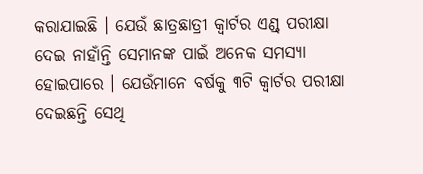କରାଯାଇଛି । ଯେଉଁ ଛାତ୍ରଛାତ୍ରୀ କ୍ବାର୍ଟର ଏଣ୍ଡ୍ ପରୀକ୍ଷା ଦେଇ ନାହାଁନ୍ତି ସେମାନଙ୍କ ପାଇଁ ଅନେକ ସମସ୍ୟା ହୋଇପାରେ । ଯେଉଁମାନେ ବର୍ଷକୁ ୩ଟି କ୍ବାର୍ଟର ପରୀକ୍ଷା ଦେଇଛନ୍ତି ସେଥି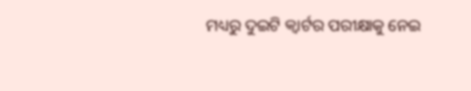ମଧ୍ୟରୁ ଦୁଇଟି କ୍ବାର୍ଟର ପରୀକ୍ଷାକୁ ନେଇ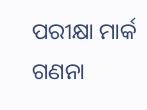ପରୀକ୍ଷା ମାର୍କ ଗଣନା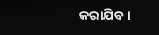କରାଯିବ ।